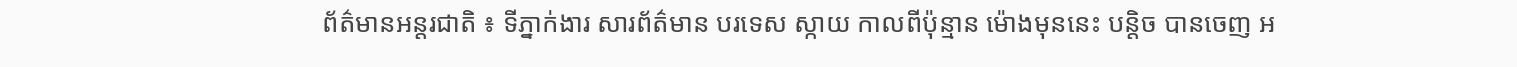ព័ត៌មានអន្តរជាតិ ៖ ទីភ្នាក់ងារ សារព័ត៌មាន បរទេស ស្កាយ កាលពីប៉ុន្មាន ម៉ោងមុននេះ បន្តិច បានចេញ អ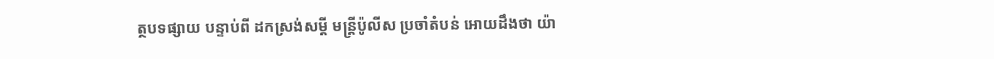ត្ថបទផ្សាយ បន្ទាប់ពី ដកស្រង់សម្តី មន្រ្តីប៉ូលីស ប្រចាំតំបន់ អោយដឹងថា យ៉ា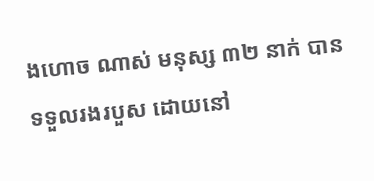ងហោច ណាស់ មនុស្ស ៣២ នាក់ បានទទួលរងរបួស ដោយនៅ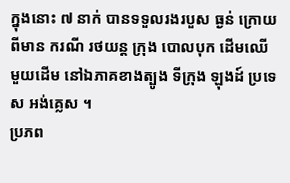ក្នុងនោះ ៧ នាក់ បានទទួលរងរបួស ធ្ងន់ ក្រោយពីមាន ករណី រថយន្ត ក្រុង បោលបុក ដើមឈើ មួយដើម នៅឯភាគខាងត្បូង ទីក្រុង ឡុងដ៍ ប្រទេស អង់គ្លេស ។
ប្រភព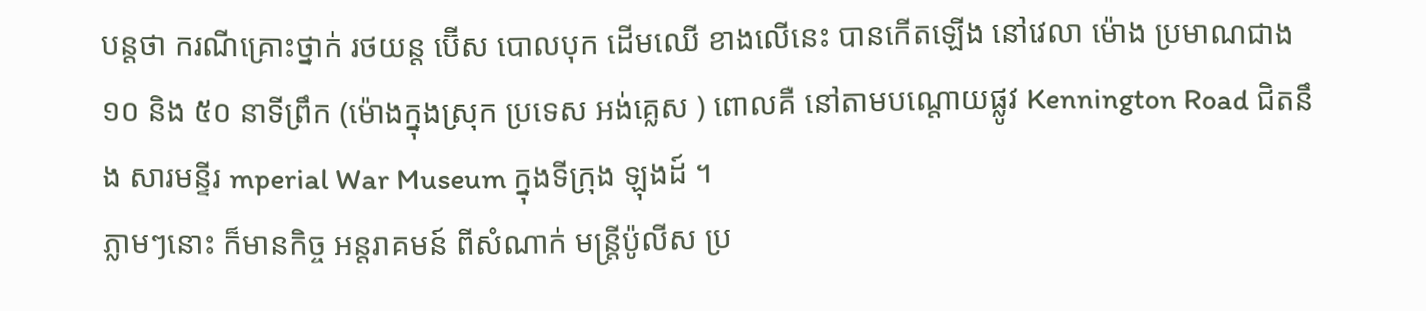បន្តថា ករណីគ្រោះថ្នាក់ រថយន្ត ប៊ើស បោលបុក ដើមឈើ ខាងលើនេះ បានកើតឡើង នៅវេលា ម៉ោង ប្រមាណជាង ១០ និង ៥០ នាទីព្រឹក (ម៉ោងក្នុងស្រុក ប្រទេស អង់គ្លេស ) ពោលគឺ នៅតាមបណ្តោយផ្លូវ Kennington Road ជិតនឹង សារមន្ទីរ mperial War Museum ក្នុងទីក្រុង ឡុងដ៍ ។
ភ្លាមៗនោះ ក៏មានកិច្ច អន្តរាគមន៍ ពីសំណាក់ មន្រ្តីប៉ូលីស ប្រ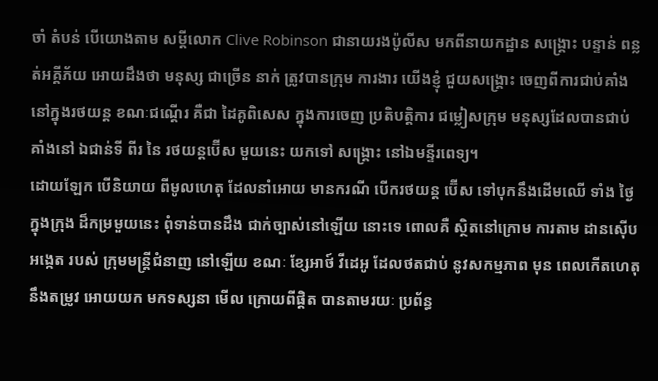ចាំ តំបន់ បើយោងតាម សម្តីលោក Clive Robinson ជានាយរងប៉ូលីស មកពីនាយកដ្ឋាន សង្គ្រោះ បន្ទាន់ ពន្លត់អគ្គីភ័យ អោយដឹងថា មនុស្ស ជាច្រើន នាក់ ត្រូវបានក្រុម ការងារ យើងខ្ញុំ ជួយសង្គ្រោះ ចេញពីការជាប់គាំង នៅក្នុងរថយន្ត ខណៈជណ្តើរ គឺជា ដៃគូពិសេស ក្នុងការចេញ ប្រតិបត្តិការ ជម្លៀសក្រុម មនុស្សដែលបានជាប់ គាំងនៅ ឯជាន់ទី ពីរ នៃ រថយន្តប៊ើស មួយនេះ យកទៅ សង្គ្រោះ នៅឯមន្ទីរពេទ្យ។
ដោយឡែក បើនិយាយ ពីមូលហេតុ ដែលនាំអោយ មានករណី បើករថយន្ត ប៊ើស ទៅបុកនឹងដើមឈើ ទាំង ថ្ងៃ ក្នុងក្រុង ដ៏កម្រមួយនេះ ពុំទាន់បានដឹង ជាក់ច្បាស់នៅឡើយ នោះទេ ពោលគឺ ស្ថិតនៅក្រោម ការតាម ដានស៊ើប អង្កេត របស់ ក្រុមមន្រ្តីជំនាញ នៅឡើយ ខណៈ ខ្សែអាថ៍ វីដេអូ ដែលថតជាប់ នូវសកម្មភាព មុន ពេលកើតហេតុ នឹងតម្រូវ អោយយក មកទស្សនា មើល ក្រោយពីផ្តិត បានតាមរយៈ ប្រព័ន្ធ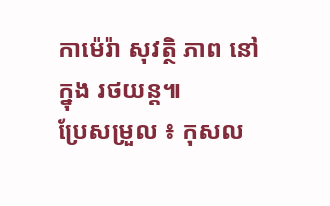កាម៉េរ៉ា សុវត្ថិ ភាព នៅក្នុង រថយន្ត៕
ប្រែសម្រួល ៖ កុសល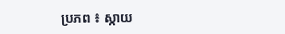ប្រភព ៖ ស្កាយ